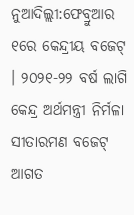ନୁଆଦିଲ୍ଲୀ:ଫେବ୍ରୁଆର ୧ରେ କେନ୍ଦ୍ରୀୟ ବଜେଟ୍ । ୨୦୨୧-୨୨ ବର୍ଷ ଲାଗି କେନ୍ଦ୍ର ଅର୍ଥମନ୍ତ୍ରୀ ନିର୍ମଳା ସୀତାରମଣ ବଜେଟ୍ ଆଗତ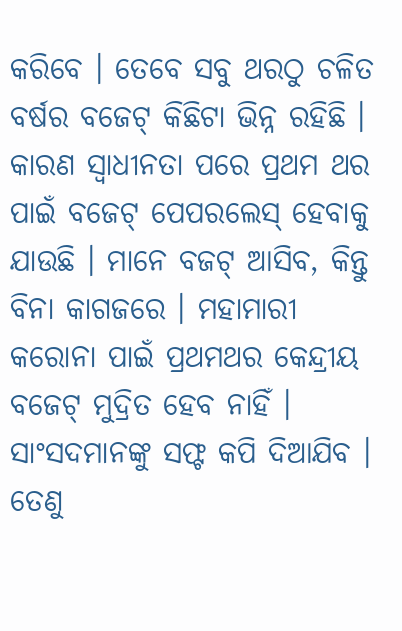କରିବେ । ତେବେ ସବୁ ଥରଠୁ ଚଳିତ ବର୍ଷର ବଜେଟ୍ କିଛିଟା ଭିନ୍ନ ରହିଛି । କାରଣ ସ୍ୱାଧୀନତା ପରେ ପ୍ରଥମ ଥର ପାଇଁ ବଜେଟ୍ ପେପରଲେସ୍ ହେବାକୁ ଯାଉଛି । ମାନେ ବଜଟ୍ ଆସିବ, କିନ୍ତୁ ବିନା କାଗଜରେ । ମହାମାରୀ କରୋନା ପାଇଁ ପ୍ରଥମଥର କେନ୍ଦ୍ରୀୟ ବଜେଟ୍ ମୁଦ୍ରିତ ହେବ ନାହିଁ ।
ସାଂସଦମାନଙ୍କୁ ସଫ୍ଟ କପି ଦିଆଯିବ । ତେଣୁ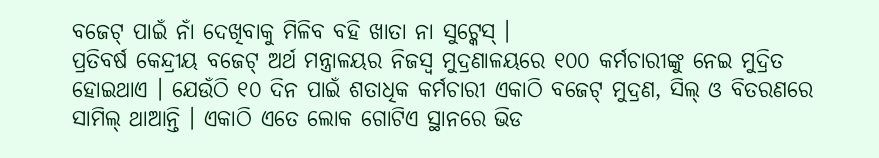ବଜେଟ୍ ପାଇଁ ନାଁ ଦେଖିବାକୁ ମିଳିବ ବହି ଖାତା ନା ସୁଟ୍କେସ୍ ।
ପ୍ରତିବର୍ଷ କେନ୍ଦ୍ରୀୟ ବଜେଟ୍ ଅର୍ଥ ମନ୍ତ୍ରାଳୟର ନିଜସ୍ୱ ମୁଦ୍ରଣାଳୟରେ ୧୦୦ କର୍ମଚାରୀଙ୍କୁ ନେଇ ମୁଦ୍ରିତ ହୋଇଥାଏ । ଯେଉଁଠି ୧୦ ଦିନ ପାଇଁ ଶତାଧିକ କର୍ମଚାରୀ ଏକାଠି ବଜେଟ୍ ମୁଦ୍ରଣ, ସିଲ୍ ଓ ବିତରଣରେ ସାମିଲ୍ ଥାଆନ୍ତି । ଏକାଠି ଏତେ ଲୋକ ଗୋଟିଏ ସ୍ଥାନରେ ଭିଡ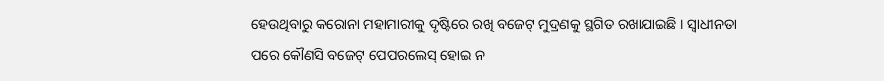ହେଉଥିବାରୁ କରୋନା ମହାମାରୀକୁ ଦୃଷ୍ଟିରେ ରଖି ବଜେଟ୍ ମୁଦ୍ରଣକୁ ସ୍ଥଗିତ ରଖାଯାଇଛି । ସ୍ୱାଧୀନତା ପରେ କୌଣସି ବଜେଟ୍ ପେପରଲେସ୍ ହୋଇ ନ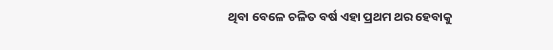ଥିବା ବେଳେ ଚଳିତ ବର୍ଷ ଏହା ପ୍ରଥମ ଥର ହେବାକୁ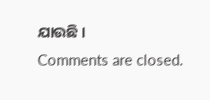ଯାଉଛି ।
Comments are closed.